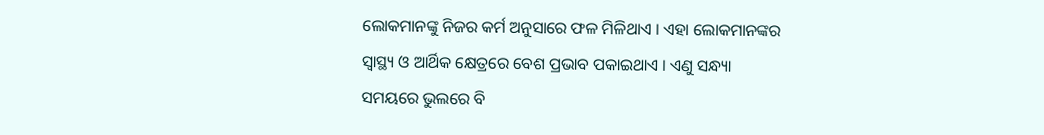ଲୋକମାନଙ୍କୁ ନିଜର କର୍ମ ଅନୁସାରେ ଫଳ ମିଳିଥାଏ । ଏହା ଲୋକମାନଙ୍କର ସ୍ୱାସ୍ଥ୍ୟ ଓ ଆର୍ଥିକ କ୍ଷେତ୍ରରେ ବେଶ ପ୍ରଭାବ ପକାଇଥାଏ । ଏଣୁ ସନ୍ଧ୍ୟା ସମୟରେ ଭୁଲରେ ବି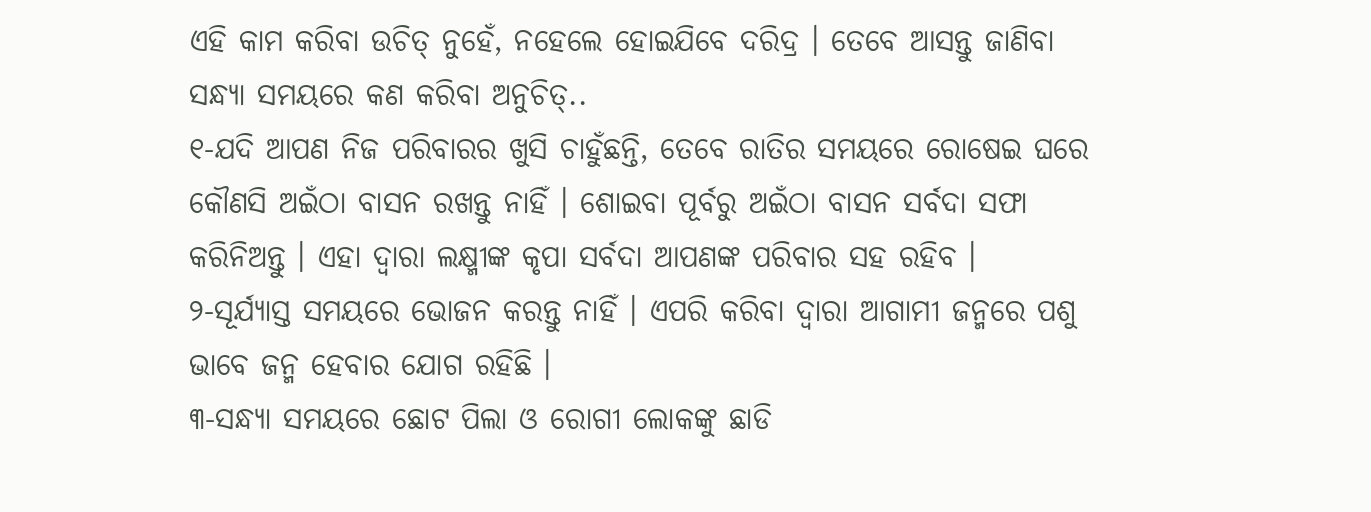ଏହି କାମ କରିବା ଉଚିତ୍ ନୁହେଁ, ନହେଲେ ହୋଇଯିବେ ଦରିଦ୍ର । ତେବେ ଆସନ୍ତୁ ଜାଣିବା ସନ୍ଧ୍ୟା ସମୟରେ କଣ କରିବା ଅନୁଚିତ୍..
୧-ଯଦି ଆପଣ ନିଜ ପରିବାରର ଖୁସି ଚାହୁଁଛନ୍ତି, ତେବେ ରାତିର ସମୟରେ ରୋଷେଇ ଘରେ କୌଣସି ଅଇଁଠା ବାସନ ରଖନ୍ତୁ ନାହିଁ । ଶୋଇବା ପୂର୍ବରୁ ଅଇଁଠା ବାସନ ସର୍ବଦା ସଫା କରିନିଅନ୍ତୁ । ଏହା ଦ୍ୱାରା ଲକ୍ଷ୍ମୀଙ୍କ କୃପା ସର୍ବଦା ଆପଣଙ୍କ ପରିବାର ସହ ରହିବ ।
୨-ସୂର୍ଯ୍ୟାସ୍ତ ସମୟରେ ଭୋଜନ କରନ୍ତୁ ନାହିଁ । ଏପରି କରିବା ଦ୍ୱାରା ଆଗାମୀ ଜନ୍ମରେ ପଶୁ ଭାବେ ଜନ୍ମ ହେବାର ଯୋଗ ରହିଛି ।
୩-ସନ୍ଧ୍ୟା ସମୟରେ ଛୋଟ ପିଲା ଓ ରୋଗୀ ଲୋକଙ୍କୁ ଛାଡି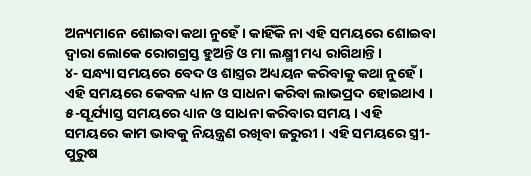ଅନ୍ୟମାନେ ଶୋଇବା କଥା ନୁହେଁ । କାହିଁକି ନା ଏହି ସମୟରେ ଶୋଇବା ଦ୍ୱାରା ଲୋକେ ରୋଗଗ୍ରସ୍ତ ହୁଅନ୍ତି ଓ ମା ଲକ୍ଷ୍ମୀ ମଧ୍ୟ ରାଗିଥାନ୍ତି ।
୪- ସନ୍ଧ୍ୟା ସମୟରେ ବେଦ ଓ ଶାସ୍ତ୍ରର ଅଧ୍ୟୟନ କରିବାକୁ କଥା ନୁହେଁ । ଏହି ସମୟରେ କେବଳ ଧ୍ୟାନ ଓ ସାଧନା କରିବା ଲାଭପ୍ରଦ ହୋଇଥାଏ ।
୫-ସୂର୍ଯ୍ୟାସ୍ତ ସମୟରେ ଧ୍ୟାନ ଓ ସାଧନା କରିବାର ସମୟ । ଏହି ସମୟରେ କାମ ଭାବକୁ ନିୟନ୍ତ୍ରଣ ରଖିବା ଜରୁରୀ । ଏହି ସମୟରେ ସ୍ତ୍ରୀ-ପୁରୁଷ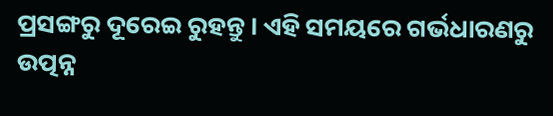ପ୍ରସଙ୍ଗରୁ ଦୂରେଇ ରୁହନ୍ତୁ । ଏହି ସମୟରେ ଗର୍ଭଧାରଣରୁ ଉତ୍ପନ୍ନ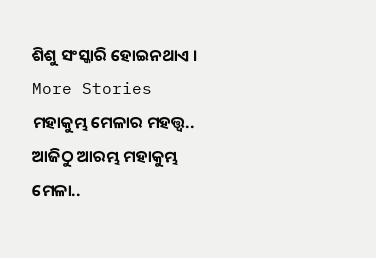ଶିଶୁ ସଂସ୍କାରି ହୋଇନଥାଏ ।
More Stories
ମହାକୁମ୍ଭ ମେଳାର ମହତ୍ତ୍ବ..
ଆଜିଠୁ ଆରମ୍ଭ ମହାକୁମ୍ଭ ମେଳା..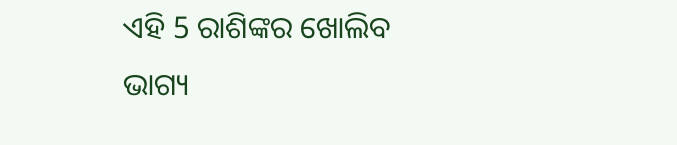ଏହି 5 ରାଶିଙ୍କର ଖୋଲିବ ଭାଗ୍ୟ